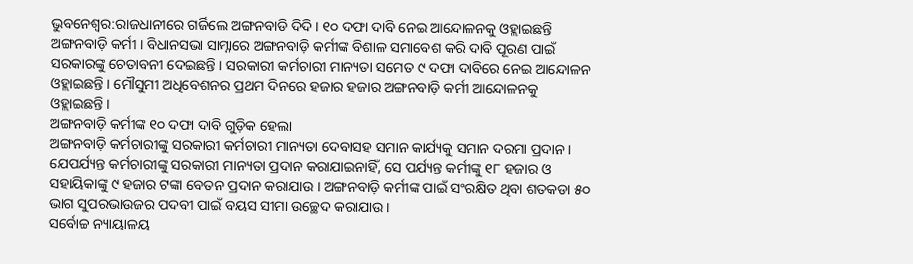ଭୁବନେଶ୍ବର:ରାଜଧାନୀରେ ଗର୍ଜିଲେ ଅଙ୍ଗନବାଡି ଦିଦି । ୧୦ ଦଫା ଦାବି ନେଇ ଆନ୍ଦୋଳନକୁ ଓହ୍ଲାଇଛନ୍ତି ଅଙ୍ଗନବାଡ଼ି କର୍ମୀ । ବିଧାନସଭା ସାମ୍ନାରେ ଅଙ୍ଗନବାଡ଼ି କର୍ମୀଙ୍କ ବିଶାଳ ସମାବେଶ କରି ଦାବି ପୂରଣ ପାଇଁ ସରକାରଙ୍କୁ ଚେତାବନୀ ଦେଇଛନ୍ତି । ସରକାରୀ କର୍ମଚାରୀ ମାନ୍ୟତା ସମେତ ୯ ଦଫା ଦାବିରେ ନେଇ ଆନ୍ଦୋଳନ ଓହ୍ଲାଇଛନ୍ତି । ମୌସୁମୀ ଅଧିବେଶନର ପ୍ରଥମ ଦିନରେ ହଜାର ହଜାର ଅଙ୍ଗନବାଡ଼ି କର୍ମୀ ଆନ୍ଦୋଳନକୁ ଓହ୍ଲାଇଛନ୍ତି ।
ଅଙ୍ଗନବାଡ଼ି କର୍ମୀଙ୍କ ୧୦ ଦଫା ଦାବି ଗୁଡ଼ିକ ହେଲା
ଅଙ୍ଗନବାଡ଼ି କର୍ମଚାରୀଙ୍କୁ ସରକାରୀ କର୍ମଚାରୀ ମାନ୍ୟତା ଦେବାସହ ସମାନ କାର୍ଯ୍ୟକୁ ସମାନ ଦରମା ପ୍ରଦାନ । ଯେପର୍ଯ୍ୟନ୍ତ କର୍ମଚାରୀଙ୍କୁ ସରକାରୀ ମାନ୍ୟତା ପ୍ରଦାନ କରାଯାଇନାହିଁ, ସେ ପର୍ଯ୍ୟନ୍ତ କର୍ମୀଙ୍କୁ ୧୮ ହଜାର ଓ ସହାୟିକାଙ୍କୁ ୯ ହଜାର ଟଙ୍କା ବେତନ ପ୍ରଦାନ କରାଯାଉ । ଅଙ୍ଗନବାଡ଼ି କର୍ମୀଙ୍କ ପାଇଁ ସଂରକ୍ଷିତ ଥିବା ଶତକଡା ୫୦ ଭାଗ ସୁପରଭାଉଜର ପଦବୀ ପାଇଁ ବୟସ ସୀମା ଉଚ୍ଛେଦ କରାଯାଉ ।
ସର୍ବୋଚ୍ଚ ନ୍ୟାୟାଳୟ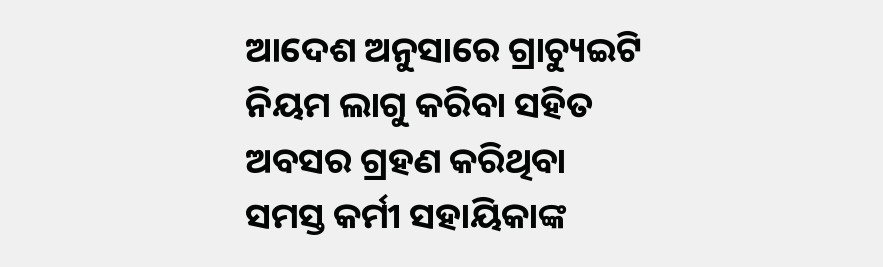ଆଦେଶ ଅନୁସାରେ ଗ୍ରାଚ୍ୟୁଇଟି ନିୟମ ଲାଗୁ କରିବା ସହିତ ଅବସର ଗ୍ରହଣ କରିଥିବା ସମସ୍ତ କର୍ମୀ ସହାୟିକାଙ୍କ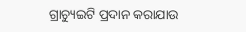ଗ୍ରାଚ୍ୟୁଇଟି ପ୍ରଦାନ କରାଯାଉ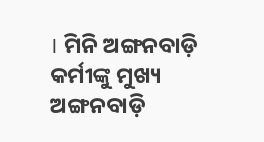। ମିନି ଅଙ୍ଗନବାଡ଼ି କର୍ମୀଙ୍କୁ ମୁଖ୍ୟ ଅଙ୍ଗନବାଡ଼ି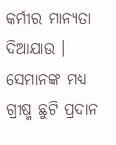କର୍ମୀର ମାନ୍ୟତା ଦିଆଯାଉ । ସେମାନଙ୍କ ମଧ୍ୟ ଗ୍ରୀଷ୍ମ ଛୁଟି ପ୍ରଦାନ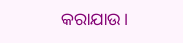କରାଯାଉ।